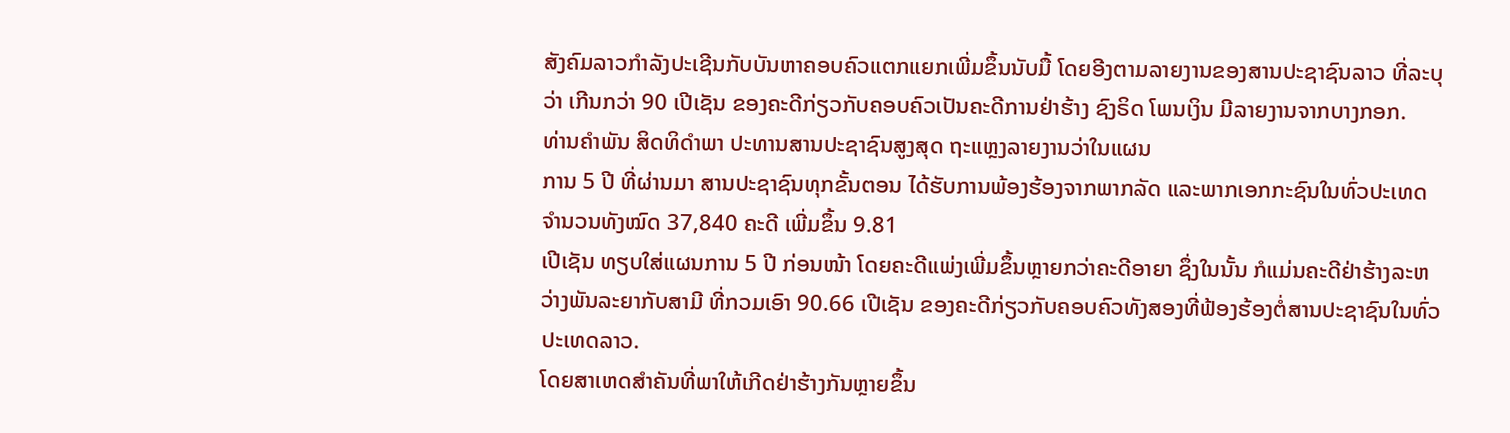ສັງຄົມລາວກຳລັງປະເຊີນກັບບັນຫາຄອບຄົວແຕກແຍກເພີ່ມຂຶ້ນນັບມື້ ໂດຍອີງຕາມລາຍງານຂອງສານປະຊາຊົນລາວ ທີ່ລະບຸວ່າ ເກີນກວ່າ 90 ເປີເຊັນ ຂອງຄະດີກ່ຽວກັບຄອບຄົວເປັນຄະດີການຢ່າຮ້າງ ຊົງຣິດ ໂພນເງິນ ມີລາຍງານຈາກບາງກອກ.
ທ່ານຄຳພັນ ສິດທິດຳພາ ປະທານສານປະຊາຊົນສູງສຸດ ຖະແຫຼງລາຍງານວ່າໃນແຜນ
ການ 5 ປີ ທີ່ຜ່ານມາ ສານປະຊາຊົນທຸກຂັ້ນຕອນ ໄດ້ຮັບການພ້ອງຮ້ອງຈາກພາກລັດ ແລະພາກເອກກະຊົນໃນທົ່ວປະເທດ ຈຳນວນທັງໝົດ 37,840 ຄະດີ ເພີ່ມຂຶ້ນ 9.81
ເປີເຊັນ ທຽບໃສ່ແຜນການ 5 ປີ ກ່ອນໜ້າ ໂດຍຄະດີແພ່ງເພີ່ມຂຶ້ນຫຼາຍກວ່າຄະດີອາຍາ ຊຶ່ງໃນນັ້ນ ກໍແມ່ນຄະດີຢ່າຮ້າງລະຫວ່າງພັນລະຍາກັບສາມີ ທີ່ກວມເອົາ 90.66 ເປີເຊັນ ຂອງຄະດີກ່ຽວກັບຄອບຄົວທັງສອງທີ່ຟ້ອງຮ້ອງຕໍ່ສານປະຊາຊົນໃນທົ່ວປະເທດລາວ.
ໂດຍສາເຫດສຳຄັນທີ່ພາໃຫ້ເກີດຢ່າຮ້າງກັນຫຼາຍຂຶ້ນ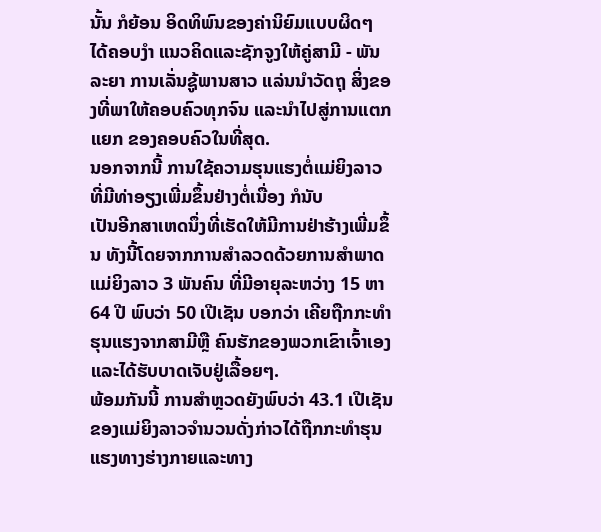ນັ້ນ ກໍຍ້ອນ ອິດທິພົນຂອງຄ່ານິຍົມແບບຜິດໆ ໄດ້ຄອບງຳ ແນວຄິດແລະຊັກຈູງໃຫ້ຄູ່ສາມີ - ພັນລະຍາ ການເລັ່ນຊູ້ພານສາວ ແລ່ນນຳວັດຖຸ ສິ່ງຂອງທີ່ພາໃຫ້ຄອບຄົວທຸກຈົນ ແລະນຳໄປສູ່ການແຕກແຍກ ຂອງຄອບຄົວໃນທີ່ສຸດ.
ນອກຈາກນີ້ ການໃຊ້ຄວາມຮຸນແຮງຕໍ່ແມ່ຍິງລາວທີ່ມີທ່າອຽງເພີ່ມຂຶ້ນຢ່າງຕໍ່ເນື່ອງ ກໍນັບ
ເປັນອີກສາເຫດນຶ່ງທີ່ເຮັດໃຫ້ມີການຢ່າຮ້າງເພີ່ມຂຶ້ນ ທັງນີ້ໂດຍຈາກການສຳລວດດ້ວຍການສຳພາດແມ່ຍິງລາວ 3 ພັນຄົນ ທີ່ມີອາຍຸລະຫວ່າງ 15 ຫາ 64 ປີ ພົບວ່າ 50 ເປີເຊັນ ບອກວ່າ ເຄີຍຖືກກະທຳຮຸນແຮງຈາກສາມີຫຼື ຄົນຮັກຂອງພວກເຂົາເຈົ້າເອງ ແລະໄດ້ຮັບບາດເຈັບຢູ່ເລື້ອຍໆ.
ພ້ອມກັນນີ້ ການສຳຫຼວດຍັງພົບວ່າ 43.1 ເປີເຊັນ ຂອງແມ່ຍິງລາວຈຳນວນດັ່ງກ່າວໄດ້ຖືກກະທຳຮຸນແຮງທາງຮ່າງກາຍແລະທາງ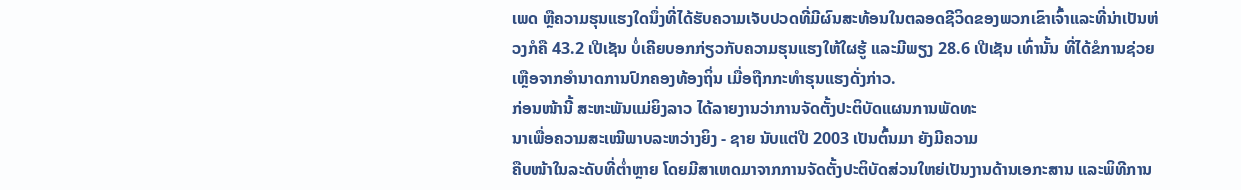ເພດ ຫຼືຄວາມຮຸນແຮງໃດນຶ່ງທີ່ໄດ້ຮັບຄວາມເຈັບປວດທີ່ມີຜົນສະທ້ອນໃນຕລອດຊີວິດຂອງພວກເຂົາເຈົ້າແລະທີ່ນ່າເປັນຫ່ວງກໍຄື 43.2 ເປີເຊັນ ບໍ່ເຄີຍບອກກ່ຽວກັບຄວາມຮຸນແຮງໃຫ້ໃຜຮູ້ ແລະມີພຽງ 28.6 ເປີເຊັນ ເທົ່ານັ້ນ ທີ່ໄດ້ຂໍການຊ່ວຍເຫຼືອຈາກອຳນາດການປົກຄອງທ້ອງຖິ່ນ ເມື່ອຖືກກະທຳຮຸນແຮງດັ່ງກ່າວ.
ກ່ອນໜ້ານີ້ ສະຫະພັນແມ່ຍິງລາວ ໄດ້ລາຍງານວ່າການຈັດຕັ້ງປະຕິບັດແຜນການພັດທະ
ນາເພື່ອຄວາມສະເໝີພາບລະຫວ່າງຍິງ - ຊາຍ ນັບແຕ່ປີ 2003 ເປັນຕົ້ນມາ ຍັງມີຄວາມ
ຄືບໜ້າໃນລະດັບທີ່ຕ່ຳຫຼາຍ ໂດຍມີສາເຫດມາຈາກການຈັດຕັ້ງປະຕິບັດສ່ວນໃຫຍ່ເປັນງານດ້ານເອກະສານ ແລະພິທີການ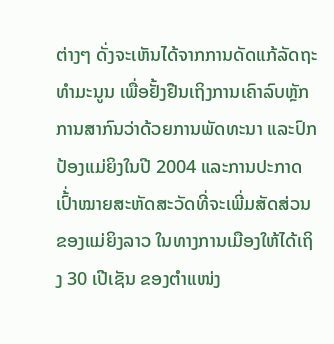ຕ່າງໆ ດັ່ງຈະເຫັນໄດ້ຈາກການດັດແກ້ລັດຖະທຳມະນູນ ເພື່ອຢັ້ງຢືນເຖິງການເຄົາລົບຫຼັກການສາກົນວ່າດ້ວຍການພັດທະນາ ແລະປົກປ້ອງແມ່ຍິງໃນປີ 2004 ແລະການປະກາດເປົ້່າໝາຍສະຫັດສະວັດທີ່ຈະເພີ່ມສັດສ່ວນຂອງແມ່ຍິງລາວ ໃນທາງການເມືອງໃຫ້ໄດ້ເຖິງ 30 ເປີເຊັນ ຂອງຕຳແໜ່ງ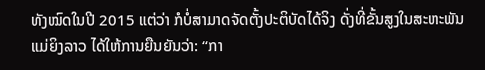ທັງໝົດໃນປີ 2015 ແຕ່ວ່າ ກໍບໍ່ສາມາດຈັດຕັ້ງປະຕິບັດໄດ້ຈິງ ດັ່ງທີ່ຂັ້ນສູງໃນສະຫະພັນແມ່ຍິງລາວ ໄດ້ໃຫ້ການຍືນຍັນວ່າ: “ກາ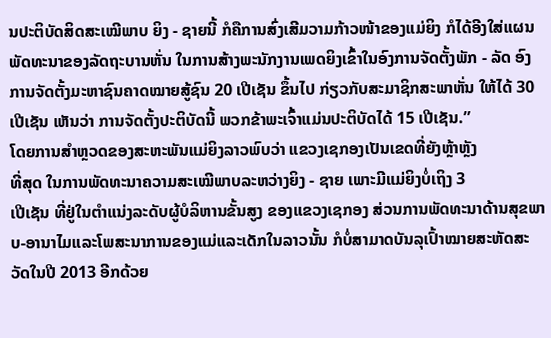ນປະຕິບັດສິດສະເໝີພາບ ຍິງ - ຊາຍນີ້ ກໍຄືການສົ່ງເສີມວາມກ້າວໜ້າຂອງແມ່ຍິງ ກໍໄດ້ອີງໃສ່ແຜນພັດທະນາຂອງລັດຖະບານຫັ່ນ ໃນການສ້າງພະນັກງານເພດຍິງເຂົ້າໃນອົງການຈັດຕັ້ງພັກ - ລັດ ອົງການຈັດຕັ້ງມະຫາຊົນຄາດໝາຍສູ້ຊົນ 20 ເປີເຊັນ ຂຶ້ນໄປ ກ່ຽວກັບສະມາຊິກສະພາຫັ່ນ ໃຫ້ໄດ້ 30 ເປີເຊັນ ເຫັນວ່າ ການຈັດຕັ້ງປະຕິບັດນີ້ ພວກຂ້າພະເຈົ້າແມ່ນປະຕິບັດໄດ້ 15 ເປີເຊັນ.”
ໂດຍການສຳຫຼວດຂອງສະຫະພັນແມ່ຍິງລາວພົບວ່າ ແຂວງເຊກອງເປັນເຂດທີ່ຍັງຫຼ້າຫຼັງ
ທີ່ສຸດ ໃນການພັດທະນາຄວາມສະເໝີພາບລະຫວ່າງຍິງ - ຊາຍ ເພາະມີແມ່ຍິງບໍ່ເຖິງ 3
ເປີເຊັນ ທີ່ຢູ່ໃນຕຳແນ່ງລະດັບຜູ້ບໍລິຫານຂັ້ນສູງ ຂອງແຂວງເຊກອງ ສ່ວນການພັດທະນາດ້ານສຸຂພາບ-ອານາໄມແລະໂພສະນາການຂອງແມ່ແລະເດັກໃນລາວນັ້ນ ກໍບໍ່ສາມາດບັນລຸເປົ້າໝາຍສະຫັດສະວັດໃນປີ 2013 ອີກດ້ວຍ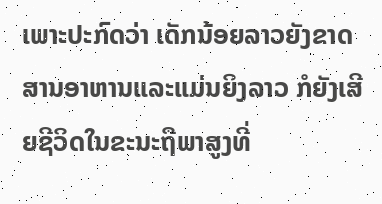ເພາະປະກົດວ່າ ເດັກນ້ອຍລາວຍັງຂາດສານອາຫານແລະແມ່ນຍິງລາວ ກໍຍັງເສີຍຊີວິດໃນຂະນະຖືພາສູງທີ່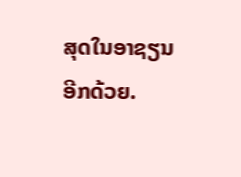ສຸດໃນອາຊຽນ
ອີກດ້ວຍ.